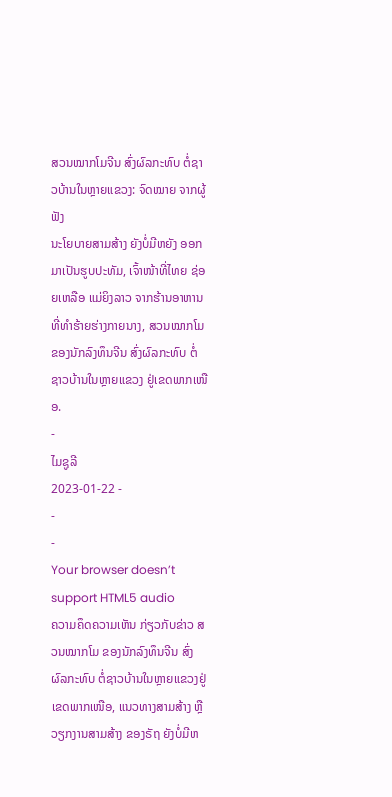ສວນໝາກໂມຈີນ ສົ່ງຜົລກະທົບ ຕໍ່ຊາວບ້ານໃນຫຼາຍແຂວງ: ຈົດໝາຍ ຈາກຜູ້ຟັງ
ນະໂຍບາຍສາມສ້າງ ຍັງບໍ່ມີຫຍັງ ອອກມາເປັນຮູບປະທັມ, ເຈົ້າໜ້າທີ່ໄທຍ ຊ່ອຍເຫລືອ ແມ່ຍິງລາວ ຈາກຮ້ານອາຫານ ທີ່ທຳຮ້າຍຮ່າງກາຍນາງ, ສວນໝາກໂມ ຂອງນັກລົງທຶນຈີນ ສົ່ງຜົລກະທົບ ຕໍ່ຊາວບ້ານໃນຫຼາຍແຂວງ ຢູ່ເຂດພາກເໜືອ.
-
ໄມຊູລີ
2023-01-22 -
-
-
Your browser doesn’t support HTML5 audio
ຄວາມຄຶດຄວາມເຫັນ ກ່ຽວກັບຂ່າວ ສວນໝາກໂມ ຂອງນັກລົງທຶນຈີນ ສົ່ງຜົລກະທົບ ຕໍ່ຊາວບ້ານໃນຫຼາຍແຂວງຢູ່ເຂດພາກເໜືອ, ແນວທາງສາມສ້າງ ຫຼື ວຽກງານສາມສ້າງ ຂອງຣັຖ ຍັງບໍ່ມີຫ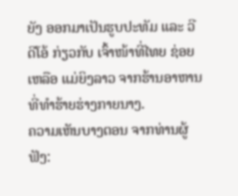ຍັງ ອອກມາເປັນຮູບປະທັມ ແລະ ວີດີໂອ້ ກ່ຽວກັບ ເຈົ້າໜ້າທີ່ໄທຍ ຊ່ອຍເຫລືອ ແມ່ຍິງລາວ ຈາກຮ້ານອາຫານ ທີ່ທຳຮ້າຍຮ່າງກາຍນາງ.
ຄວາມເຫັນບາງຕອນ ຈາກທ່ານຜູ້ຟັງ: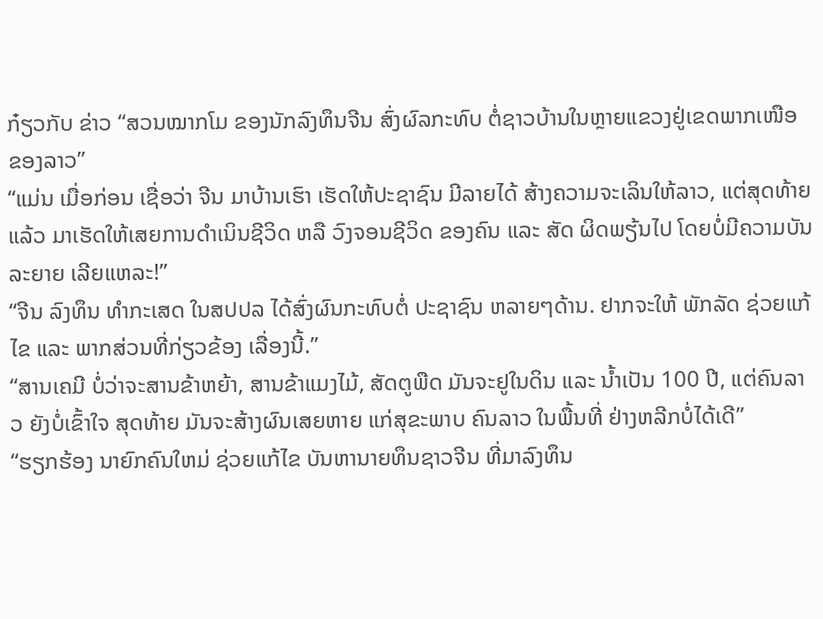ກ໋ຽວກັບ ຂ່າວ “ສວນໝາກໂມ ຂອງນັກລົງທຶນຈີນ ສົ່ງຜົລກະທົບ ຕໍ່ຊາວບ້ານໃນຫຼາຍແຂວງຢູ່ເຂດພາກເໜືອ ຂອງລາວ”
“ແມ່ນ ເມື່ອກ່ອນ ເຊື່ອວ່າ ຈີນ ມາບ້ານເຮົາ ເຮັດໃຫ້ປະຊາຊົນ ມີລາຍໄດ້ ສ້າງຄວາມຈະເລິນໃຫ້ລາວ, ແຕ່ສຸດທ້າຍແລ້ວ ມາເຮັດໃຫ້ເສຍການດໍາເນິນຊີວິດ ຫລື ວົງຈອນຊີວິດ ຂອງຄົນ ແລະ ສັດ ຜິດພຽ້ນໄປ ໂດຍບໍ່ມີຄວາມບັນລະຍາຍ ເລີຍແຫລະ!”
“ຈີນ ລົງທຶນ ທຳກະເສດ ໃນສປປລ ໄດ້ສົ່ງຜົນກະທົບຕໍ່ ປະຊາຊົນ ຫລາຍໆດ້ານ. ຢາກຈະໃຫ້ ພັກລັດ ຊ່ວຍແກ້ໄຂ ແລະ ພາກສ່ວນທີ່ກ່ຽວຂ້ອງ ເລື່ອງນີ້.”
“ສານເຄມີ ບໍ່ວ່າຈະສານຂ້າຫຍ້າ, ສານຂ້າແມງໄມ້, ສັດຕູພືດ ມັນຈະຢູໃນດິນ ແລະ ນ້ຳເປັນ 100 ປີ, ແຕ່ຄົນລາວ ຍັງບໍ່ເຂົ້າໃຈ ສຸດທ້າຍ ມັນຈະສ້າງຜົນເສຍຫາຍ ແກ່ສຸຂະພາບ ຄົນລາວ ໃນພື້ນທີ່ ຢ່າງຫລີກບໍ່ໄດ້ເດີ”
“ຮຽກຮ້ອງ ນາຍົກຄົນໃຫມ່ ຊ່ວຍແກ້ໄຂ ບັນຫານາຍທຶນຊາວຈີນ ທີ່ມາລົງທຶນ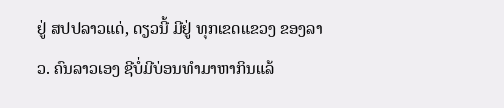ຢູ່ ສປປລາວແດ່, ດຽວນີ້ ມີຢູ່ ທຸກເຂດແຂວງ ຂອງລາວ. ຄົນລາວເອງ ຊີບໍ່ມີບ່ອນທໍາມາຫາກິນແລ້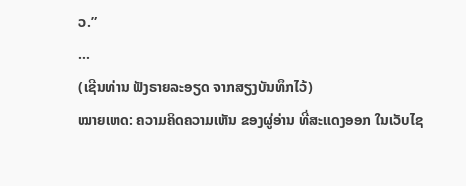ວ.”
…
(ເຊີນທ່ານ ຟັງຣາຍລະອຽດ ຈາກສຽງບັນທຶກໄວ້)
ໝາຍເຫດ: ຄວາມຄິດຄວາມເຫັນ ຂອງຜູ່ອ່ານ ທີ່ສະແດງອອກ ໃນເວັບໄຊ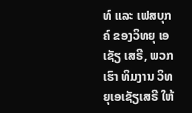ທ໌ ແລະ ເຟສບຸກຄ໌ ຂອງວິທຍຸ ເອເຊັຽ ເສຣີ, ພວກເຮົາ ທິມງານ ວິທຍຸເອເຊັຽເສຣີ ໃຫ້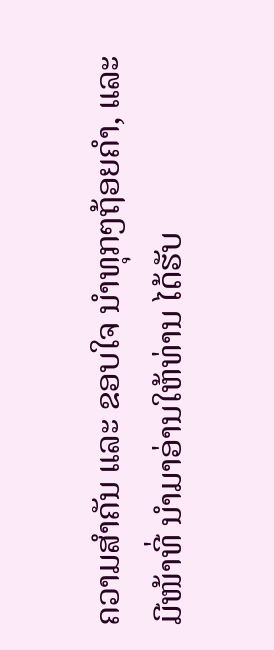ຄວາມສຳຄັນ ແລະ ຂອບໃຈ ນຳທຸກໆຖ້ອຍຄຳ, ແລະ ມີໜ້າທີ່ ນຳມາອ່ານໃຫ້ທ່ານ ໄດ້ຮັບ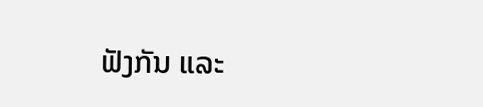ຟັງກັນ ແລະ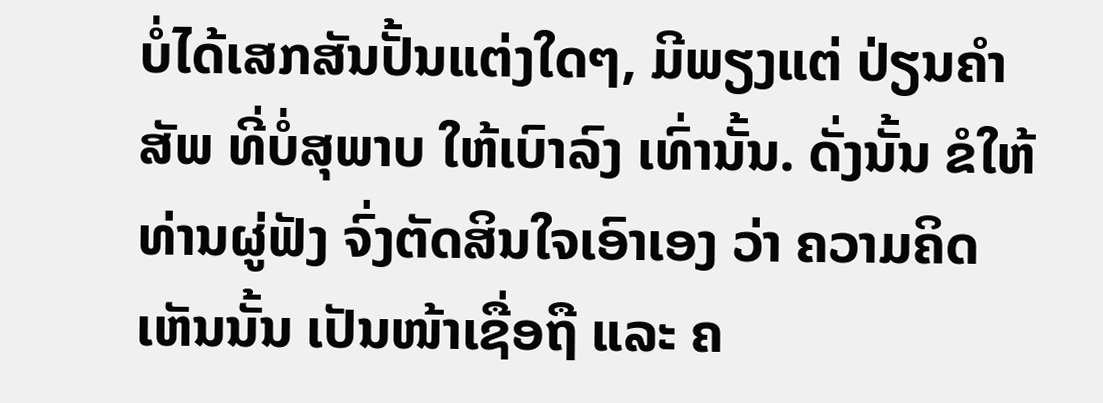ບໍ່ໄດ້ເສກສັນປັ້ນແຕ່ງໃດໆ, ມີພຽງແຕ່ ປ່ຽນຄຳສັພ ທີ່ບໍ່ສຸພາບ ໃຫ້ເບົາລົງ ເທົ່ານັ້ນ. ດັ່ງນັ້ນ ຂໍໃຫ້ທ່ານຜູ່ຟັງ ຈົ່ງຕັດສິນໃຈເອົາເອງ ວ່າ ຄວາມຄິດເຫັນນັ້ນ ເປັນໜ້າເຊື່ອຖື ແລະ ຄ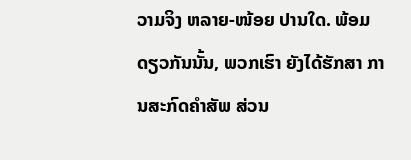ວາມຈິງ ຫລາຍ-ໜ້ອຍ ປານໃດ. ພ້ອມດຽວກັນນັ້ນ, ພວກເຮົາ ຍັງໄດ້ຮັກສາ ການສະກົດຄຳສັພ ສ່ວນ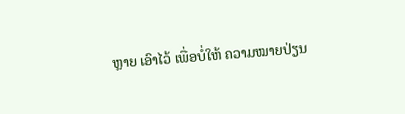ຫຼາຍ ເອົາໄວ້ ເພື່ອບໍ່ໃຫ້ ຄວາມໝາຍປ່ຽນ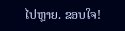ໄປຫຼາຍ. ຂອບໃຈ!